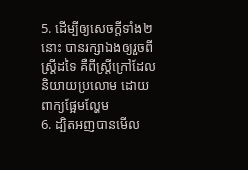5. ដើម្បីឲ្យសេចក្តីទាំង២នោះ បានរក្សាឯងឲ្យរួចពីស្ត្រីដទៃ គឺពីស្ត្រីក្រៅដែលនិយាយប្រលោម ដោយពាក្យផ្អែមល្ហែម
6. ដ្បិតអញបានមើល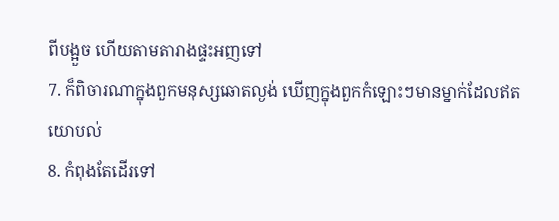ពីបង្អួច ហើយតាមតារាងផ្ទះអញទៅ
7. ក៏ពិចារណាក្នុងពួកមនុស្សឆោតល្ងង់ ឃើញក្នុងពួកកំឡោះៗមានម្នាក់ដែលឥតយោបល់
8. កំពុងតែដើរទៅ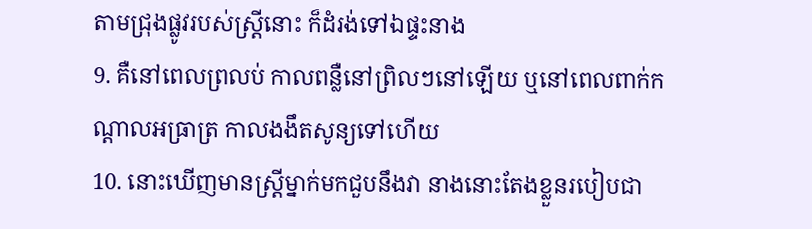តាមជ្រុងផ្លូវរបស់ស្ត្រីនោះ ក៏ដំរង់ទៅឯផ្ទះនាង
9. គឺនៅពេលព្រលប់ កាលពន្លឺនៅព្រិលៗនៅឡើយ ឬនៅពេលពាក់កណ្តាលអធ្រាត្រ កាលងងឹតសូន្យទៅហើយ
10. នោះឃើញមានស្ត្រីម្នាក់មកជួបនឹងវា នាងនោះតែងខ្លួនរបៀបជា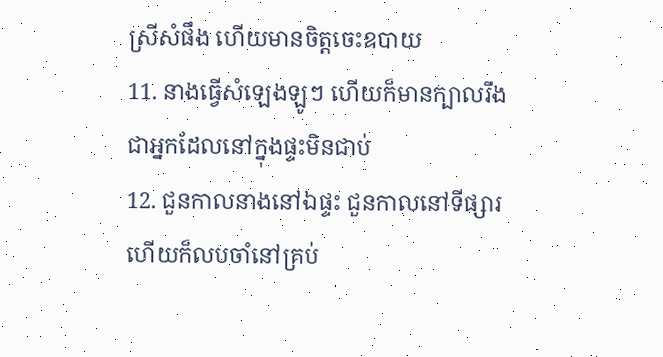ស្រីសំផឹង ហើយមានចិត្តចេះឧបាយ
11. នាងធ្វើសំឡេងឡូៗ ហើយក៏មានក្បាលរឹង ជាអ្នកដែលនៅក្នុងផ្ទះមិនជាប់
12. ជួនកាលនាងនៅឯផ្ទះ ជួនកាលនៅទីផ្សារ ហើយក៏លបចាំនៅគ្រប់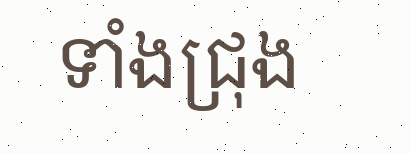ទាំងជ្រុង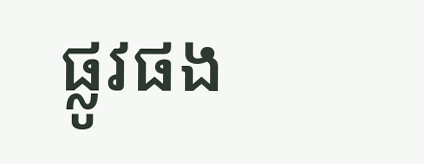ផ្លូវផង